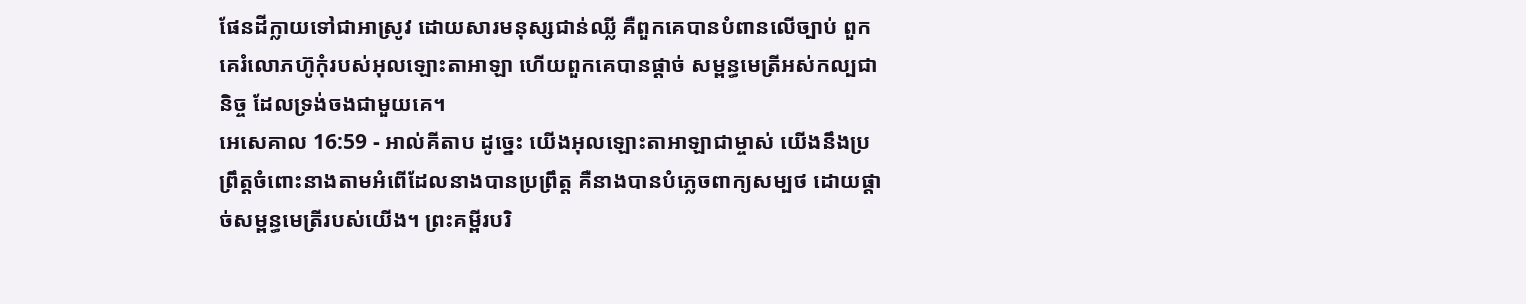ផែនដីក្លាយទៅជាអាស្រូវ ដោយសារមនុស្សជាន់ឈ្លី គឺពួកគេបានបំពានលើច្បាប់ ពួកគេរំលោភហ៊ូកុំរបស់អុលឡោះតាអាឡា ហើយពួកគេបានផ្ដាច់ សម្ពន្ធមេត្រីអស់កល្បជានិច្ច ដែលទ្រង់ចងជាមួយគេ។
អេសេគាល 16:59 - អាល់គីតាប ដូច្នេះ យើងអុលឡោះតាអាឡាជាម្ចាស់ យើងនឹងប្រព្រឹត្តចំពោះនាងតាមអំពើដែលនាងបានប្រព្រឹត្ត គឺនាងបានបំភ្លេចពាក្យសម្បថ ដោយផ្ដាច់សម្ពន្ធមេត្រីរបស់យើង។ ព្រះគម្ពីរបរិ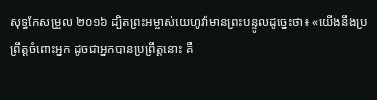សុទ្ធកែសម្រួល ២០១៦ ដ្បិតព្រះអម្ចាស់យេហូវ៉ាមានព្រះបន្ទូលដូច្នេះថា៖ «យើងនឹងប្រព្រឹត្តចំពោះអ្នក ដូចជាអ្នកបានប្រព្រឹត្តនោះ គឺ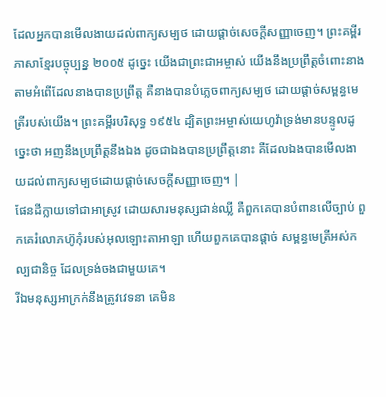ដែលអ្នកបានមើលងាយដល់ពាក្យសម្បថ ដោយផ្តាច់សេចក្ដីសញ្ញាចេញ។ ព្រះគម្ពីរភាសាខ្មែរបច្ចុប្បន្ន ២០០៥ ដូច្នេះ យើងជាព្រះជាអម្ចាស់ យើងនឹងប្រព្រឹត្តចំពោះនាងតាមអំពើដែលនាងបានប្រព្រឹត្ត គឺនាងបានបំភ្លេចពាក្យសម្បថ ដោយផ្ដាច់សម្ពន្ធមេត្រីរបស់យើង។ ព្រះគម្ពីរបរិសុទ្ធ ១៩៥៤ ដ្បិតព្រះអម្ចាស់យេហូវ៉ាទ្រង់មានបន្ទូលដូច្នេះថា អញនឹងប្រព្រឹត្តនឹងឯង ដូចជាឯងបានប្រព្រឹត្តនោះ គឺដែលឯងបានមើលងាយដល់ពាក្យសម្បថដោយផ្តាច់សេចក្ដីសញ្ញាចេញ។ |
ផែនដីក្លាយទៅជាអាស្រូវ ដោយសារមនុស្សជាន់ឈ្លី គឺពួកគេបានបំពានលើច្បាប់ ពួកគេរំលោភហ៊ូកុំរបស់អុលឡោះតាអាឡា ហើយពួកគេបានផ្ដាច់ សម្ពន្ធមេត្រីអស់កល្បជានិច្ច ដែលទ្រង់ចងជាមួយគេ។
រីឯមនុស្សអាក្រក់នឹងត្រូវវេទនា គេមិន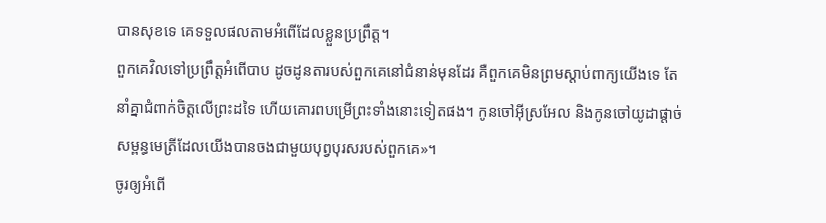បានសុខទេ គេទទួលផលតាមអំពើដែលខ្លួនប្រព្រឹត្ត។
ពួកគេវិលទៅប្រព្រឹត្តអំពើបាប ដូចដូនតារបស់ពួកគេនៅជំនាន់មុនដែរ គឺពួកគេមិនព្រមស្ដាប់ពាក្យយើងទេ តែនាំគ្នាជំពាក់ចិត្តលើព្រះដទៃ ហើយគោរពបម្រើព្រះទាំងនោះទៀតផង។ កូនចៅអ៊ីស្រអែល និងកូនចៅយូដាផ្ដាច់សម្ពន្ធមេត្រីដែលយើងបានចងជាមួយបុព្វបុរសរបស់ពួកគេ»។
ចូរឲ្យអំពើ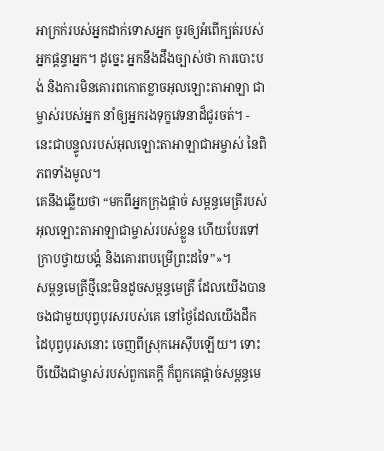អាក្រក់របស់អ្នកដាក់ទោសអ្នក ចូរឲ្យអំពើក្បត់របស់អ្នកផ្តន្ទាអ្នក។ ដូច្នេះ អ្នកនឹងដឹងច្បាស់ថា ការបោះបង់ និងការមិនគោរពកោតខ្លាចអុលឡោះតាអាឡា ជាម្ចាស់របស់អ្នក នាំឲ្យអ្នករងទុក្ខវេទនាដ៏ជូរចត់។ - នេះជាបន្ទូលរបស់អុលឡោះតាអាឡាជាអម្ចាស់ នៃពិភពទាំងមូល។
គេនឹងឆ្លើយថា “មកពីអ្នកក្រុងផ្ដាច់ សម្ពន្ធមេត្រីរបស់អុលឡោះតាអាឡាជាម្ចាស់របស់ខ្លួន ហើយបែរទៅក្រាបថ្វាយបង្គំ និងគោរពបម្រើព្រះដទៃ”»។
សម្ពន្ធមេត្រីថ្មីនេះមិនដូចសម្ពន្ធមេត្រី ដែលយើងបានចងជាមួយបុព្វបុរសរបស់គេ នៅថ្ងៃដែលយើងដឹកដៃបុព្វបុរសនោះ ចេញពីស្រុកអេស៊ីបឡើយ។ ទោះបីយើងជាម្ចាស់របស់ពួកគេក្តី ក៏ពួកគេផ្ដាច់សម្ពន្ធមេ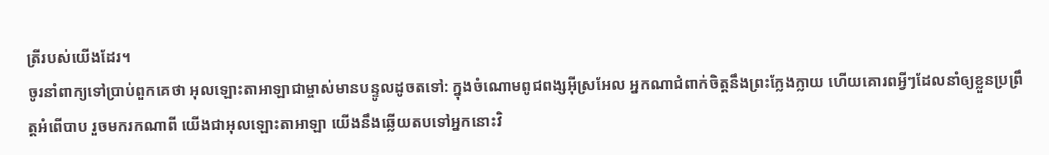ត្រីរបស់យើងដែរ។
ចូរនាំពាក្យទៅប្រាប់ពួកគេថា អុលឡោះតាអាឡាជាម្ចាស់មានបន្ទូលដូចតទៅ: ក្នុងចំណោមពូជពង្សអ៊ីស្រអែល អ្នកណាជំពាក់ចិត្តនឹងព្រះក្លែងក្លាយ ហើយគោរពអ្វីៗដែលនាំឲ្យខ្លួនប្រព្រឹត្តអំពើបាប រួចមករកណាពី យើងជាអុលឡោះតាអាឡា យើងនឹងឆ្លើយតបទៅអ្នកនោះវិ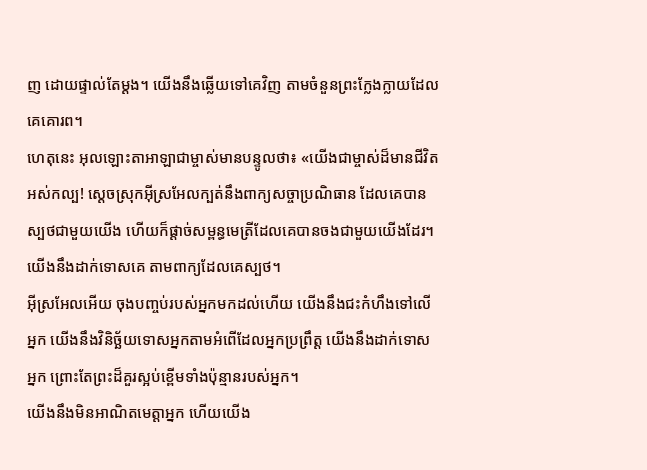ញ ដោយផ្ទាល់តែម្ដង។ យើងនឹងឆ្លើយទៅគេវិញ តាមចំនួនព្រះក្លែងក្លាយដែលគេគោរព។
ហេតុនេះ អុលឡោះតាអាឡាជាម្ចាស់មានបន្ទូលថា៖ «យើងជាម្ចាស់ដ៏មានជីវិតអស់កល្ប! ស្ដេចស្រុកអ៊ីស្រអែលក្បត់នឹងពាក្យសច្ចាប្រណិធាន ដែលគេបានស្បថជាមួយយើង ហើយក៏ផ្ដាច់សម្ពន្ធមេត្រីដែលគេបានចងជាមួយយើងដែរ។ យើងនឹងដាក់ទោសគេ តាមពាក្យដែលគេស្បថ។
អ៊ីស្រអែលអើយ ចុងបញ្ចប់របស់អ្នកមកដល់ហើយ យើងនឹងជះកំហឹងទៅលើអ្នក យើងនឹងវិនិច្ឆ័យទោសអ្នកតាមអំពើដែលអ្នកប្រព្រឹត្ត យើងនឹងដាក់ទោសអ្នក ព្រោះតែព្រះដ៏គួរស្អប់ខ្ពើមទាំងប៉ុន្មានរបស់អ្នក។
យើងនឹងមិនអាណិតមេត្តាអ្នក ហើយយើង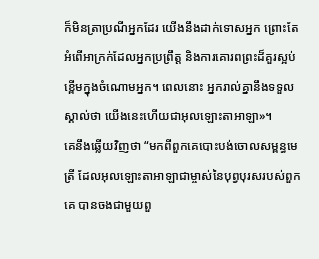ក៏មិនត្រាប្រណីអ្នកដែរ យើងនឹងដាក់ទោសអ្នក ព្រោះតែអំពើអាក្រក់ដែលអ្នកប្រព្រឹត្ត និងការគោរពព្រះដ៏គួរស្អប់ខ្ពើមក្នុងចំណោមអ្នក។ ពេលនោះ អ្នករាល់គ្នានឹងទទួលស្គាល់ថា យើងនេះហើយជាអុលឡោះតាអាឡា»។
គេនឹងឆ្លើយវិញថា “មកពីពួកគេបោះបង់ចោលសម្ពន្ធមេត្រី ដែលអុលឡោះតាអាឡាជាម្ចាស់នៃបុព្វបុរសរបស់ពួកគេ បានចងជាមួយពួ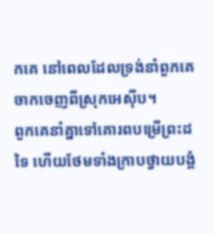កគេ នៅពេលដែលទ្រង់នាំពួកគេចាកចេញពីស្រុកអេស៊ីប។
ពួកគេនាំគ្នាទៅគោរពបម្រើព្រះដទៃ ហើយថែមទាំងក្រាបថ្វាយបង្គំ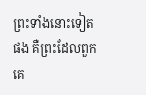ព្រះទាំងនោះទៀតផង គឺព្រះដែលពួកគេ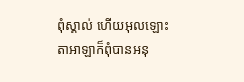ពុំស្គាល់ ហើយអុលឡោះតាអាឡាក៏ពុំបានអនុ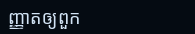ញ្ញាតឲ្យពួក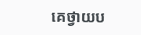គេថ្វាយប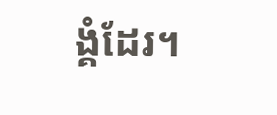ង្គំដែរ។